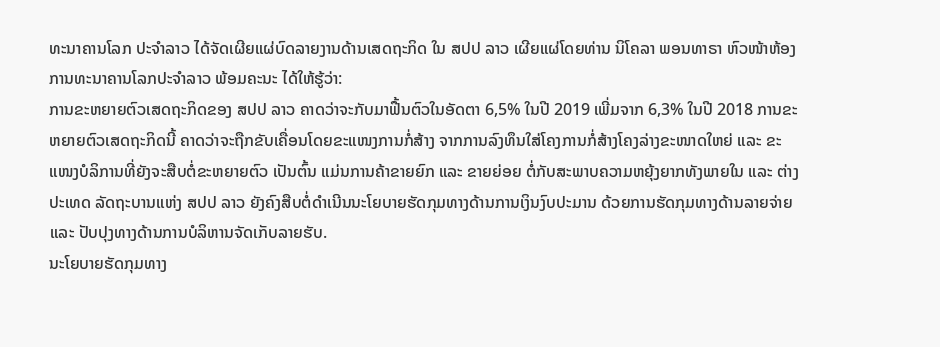ທະນາຄານໂລກ ປະຈຳລາວ ໄດ້ຈັດເຜີຍແຜ່ບົດລາຍງານດ້ານເສດຖະກິດ ໃນ ສປປ ລາວ ເຜີຍແຜ່ໂດຍທ່ານ ນິໂຄລາ ພອນທາຣາ ຫົວໜ້າຫ້ອງການທະນາຄານໂລກປະຈຳລາວ ພ້ອມຄະນະ ໄດ້ໃຫ້ຮູ້ວ່າ:
ການຂະຫຍາຍຕົວເສດຖະກິດຂອງ ສປປ ລາວ ຄາດວ່າຈະກັບມາຟື້ນຕົວໃນອັດຕາ 6,5% ໃນປີ 2019 ເພີ່ມຈາກ 6,3% ໃນປີ 2018 ການຂະຫຍາຍຕົວເສດຖະກິດນີ້ ຄາດວ່າຈະຖືກຂັບເຄື່ອນໂດຍຂະແໜງການກໍ່ສ້າງ ຈາກການລົງທຶນໃສ່ໂຄງການກໍ່ສ້າງໂຄງລ່າງຂະໜາດໃຫຍ່ ແລະ ຂະແໜງບໍລິການທີ່ຍັງຈະສືບຕໍ່ຂະຫຍາຍຕົວ ເປັນຕົ້ນ ແມ່ນການຄ້າຂາຍຍົກ ແລະ ຂາຍຍ່ອຍ ຕໍ່ກັບສະພາບຄວາມຫຍຸ້ງຍາກທັງພາຍໃນ ແລະ ຕ່າງປະເທດ ລັດຖະບານແຫ່ງ ສປປ ລາວ ຍັງຄົງສືບຕໍ່ດຳເນີນນະໂຍບາຍຮັດກຸມທາງດ້ານການເງິນງົບປະມານ ດ້ວຍການຮັດກຸມທາງດ້ານລາຍຈ່າຍ ແລະ ປັບປຸງທາງດ້ານການບໍລິຫານຈັດເກັບລາຍຮັບ.
ນະໂຍບາຍຮັດກຸມທາງ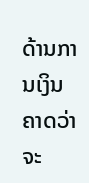ດ້ານການເງິນ ຄາດວ່າຈະ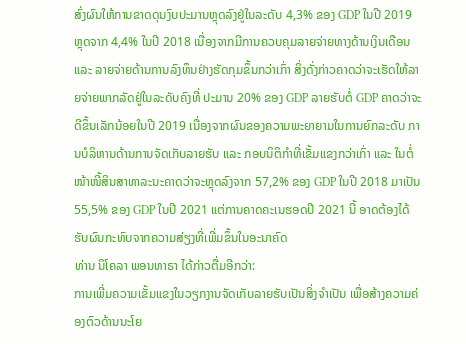ສົ່ງຜົນໃຫ້ການຂາດດຸນງົບປະມານຫຼຸດລົງຢູ່ໃນລະດັບ 4,3% ຂອງ GDP ໃນປີ 2019 ຫຼຸດຈາກ 4,4% ໃນປີ 2018 ເນື່ອງຈາກມີການຄວບຄຸມລາຍຈ່າຍທາງດ້ານເງິນເດືອນ ແລະ ລາຍຈ່າຍດ້ານການລົງທຶນຢ່າງຮັດກຸມຂຶ້ນກວ່າເກົ່າ ສິ່ງດັ່ງກ່າວຄາດວ່າຈະເຮັດໃຫ້ລາຍຈ່າຍພາກລັດຢູ່ໃນລະດັບຄົງທີ່ ປະມານ 20% ຂອງ GDP ລາຍຮັບຕໍ່ GDP ຄາດວ່າຈະດີຂຶ້ນເລັກນ້ອຍໃນປີ 2019 ເນື່ອງຈາກຜົນຂອງຄວາມພະຍາຍາມໃນການຍົກລະດັບ ການບໍລິຫານດ້ານການຈັດເກັບລາຍຮັບ ແລະ ກອບນິຕິກຳທີ່ເຂັ້ມແຂງກວ່າເກົ່າ ແລະ ໃນຕໍ່ໜ້າໜີ້ສິນສາທາລະນະຄາດວ່າຈະຫຼຸດລົງຈາກ 57,2% ຂອງ GDP ໃນປີ 2018 ມາເປັນ 55,5% ຂອງ GDP ໃນປີ 2021 ແຕ່ການຄາດຄະເນຮອດປີ 2021 ນີ້ ອາດຕ້ອງໄດ້ຮັບຜົນກະທົບຈາກຄວາມສ່ຽງທີ່ເພີ່ມຂຶ້ນໃນອະນາຄົດ
ທ່ານ ນິໂຄລາ ພອນທາຣາ ໄດ້ກ່າວຕື່ມອີກວ່າ:
ການເພີ່ມຄວາມເຂັ້ມແຂງໃນວຽກງານຈັດເກັບລາຍຮັບເປັນສິ່ງຈຳເປັນ ເພື່ອສ້າງຄວາມຄ່ອງຕົວດ້ານນະໂຍ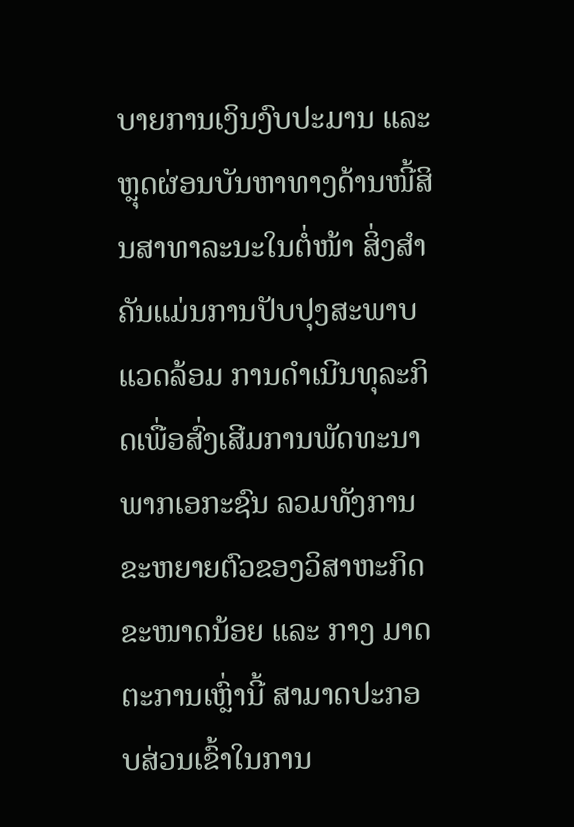ບາຍການເງິນງົບປະມານ ແລະ ຫຼຸດຜ່ອນບັນຫາທາງດ້ານໜີ້ສິນສາທາລະນະໃນຕໍ່ໜ້າ ສິ່ງສຳຄັນແມ່ນການປັບປຸງສະພາບແວດລ້ອມ ການດຳເນີນທຸລະກິດເພື່ອສົ່ງເສີມການພັດທະນາພາກເອກະຊົນ ລວມທັງການຂະຫຍາຍຕົວຂອງວິສາຫະກິດຂະໜາດນ້ອຍ ແລະ ກາງ ມາດຕະການເຫຼົ່ານີ້ ສາມາດປະກອບສ່ວນເຂົ້າໃນການ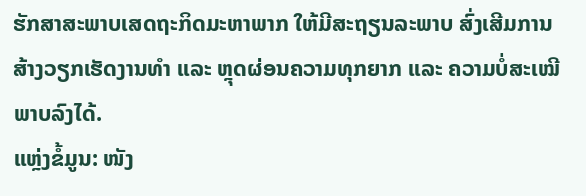ຮັກສາສະພາບເສດຖະກິດມະຫາພາກ ໃຫ້ມີສະຖຽນລະພາບ ສົ່ງເສີມການສ້າງວຽກເຮັດງານທຳ ແລະ ຫຼຸດຜ່ອນຄວາມທຸກຍາກ ແລະ ຄວາມບໍ່ສະເໝີພາບລົງໄດ້.
ແຫຼ່ງຂໍ້ມູນ: ໜັງ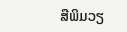ສືພິມວຽ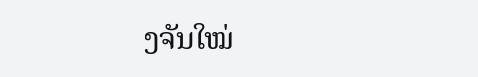ງຈັນໃໝ່